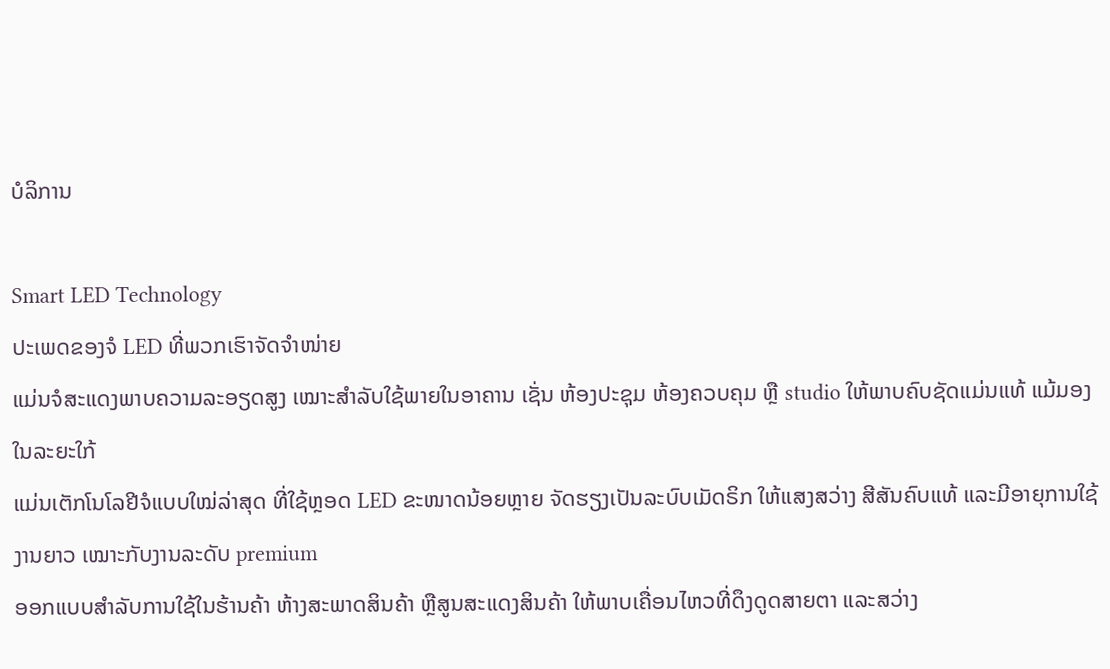ບໍລິການ

Smart LED Technology
ປະເພດຂອງຈໍ LED ທີ່ພວກເຮົາຈັດຈຳໜ່າຍ
ແມ່ນຈໍສະແດງພາບຄວາມລະອຽດສູງ ເໝາະສໍາລັບໃຊ້ພາຍໃນອາຄານ ເຊັ່ນ ຫ້ອງປະຊຸມ ຫ້ອງຄວບຄຸມ ຫຼື studio ໃຫ້ພາບຄົບຊັດແມ່ນແທ້ ແມ້ມອງໃນລະຍະໃກ້
ແມ່ນເຕັກໂນໂລຢີຈໍແບບໃໝ່ລ່າສຸດ ທີ່ໃຊ້ຫຼອດ LED ຂະໜາດນ້ອຍຫຼາຍ ຈັດຮຽງເປັນລະບົບເມັດຣິກ ໃຫ້ແສງສວ່າງ ສີສັນຄົບແທ້ ແລະມີອາຍຸການໃຊ້ງານຍາວ ເໝາະກັບງານລະດັບ premium
ອອກແບບສໍາລັບການໃຊ້ໃນຮ້ານຄ້າ ຫ້າງສະພາດສິນຄ້າ ຫຼືສູນສະແດງສິນຄ້າ ໃຫ້ພາບເຄື່ອນໄຫວທີ່ດຶງດູດສາຍຕາ ແລະສວ່າງ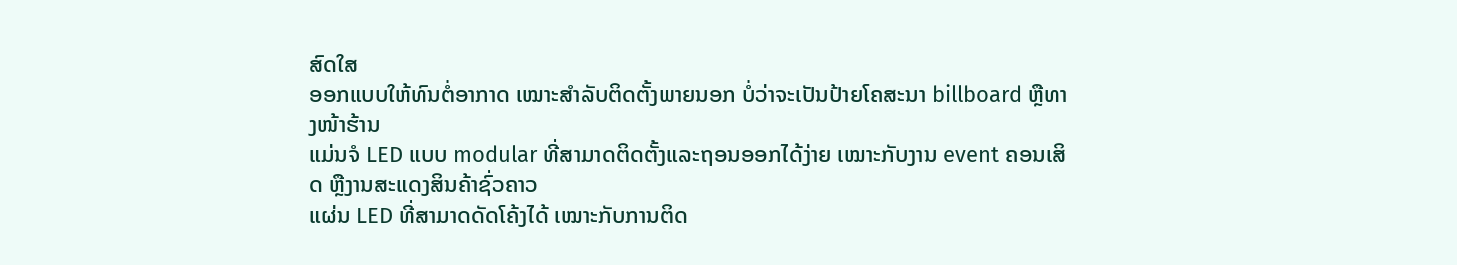ສົດໃສ
ອອກແບບໃຫ້ທົນຕໍ່ອາກາດ ເໝາະສໍາລັບຕິດຕັ້ງພາຍນອກ ບໍ່ວ່າຈະເປັນປ້າຍໂຄສະນາ billboard ຫຼືທາງໜ້າຮ້ານ
ແມ່ນຈໍ LED ແບບ modular ທີ່ສາມາດຕິດຕັ້ງແລະຖອນອອກໄດ້ງ່າຍ ເໝາະກັບງານ event ຄອນເສິດ ຫຼືງານສະແດງສິນຄ້າຊົ່ວຄາວ
ແຜ່ນ LED ທີ່ສາມາດດັດໂຄ້ງໄດ້ ເໝາະກັບການຕິດ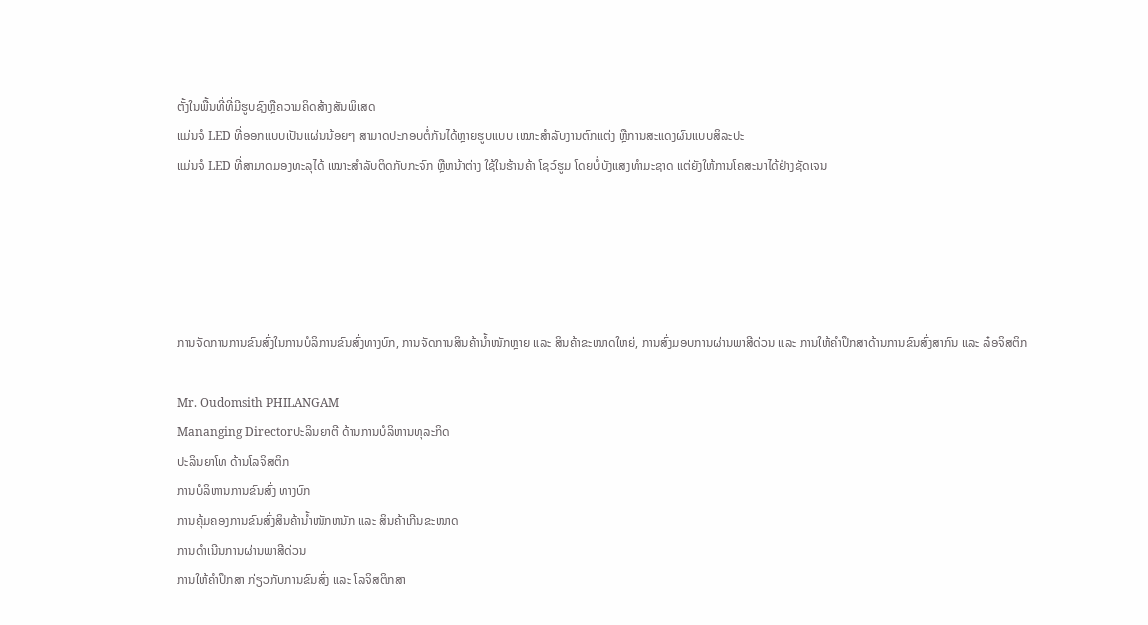ຕັ້ງໃນພື້ນທີ່ທີ່ມີຮູບຊົງຫຼືຄວາມຄິດສ້າງສັນພິເສດ
ແມ່ນຈໍ LED ທີ່ອອກແບບເປັນແຜ່ນນ້ອຍໆ ສາມາດປະກອບຕໍ່ກັນໄດ້ຫຼາຍຮູບແບບ ເໝາະສໍາລັບງານຕົກແຕ່ງ ຫຼືການສະແດງຜົນແບບສິລະປະ
ແມ່ນຈໍ LED ທີ່ສາມາດມອງທະລຸໄດ້ ເໝາະສໍາລັບຕິດກັບກະຈົກ ຫຼືຫນ້າຕ່າງ ໃຊ້ໃນຮ້ານຄ້າ ໂຊວ໌ຮູມ ໂດຍບໍ່ບັງແສງທໍາມະຊາດ ແຕ່ຍັງໃຫ້ການໂຄສະນາໄດ້ຢ່າງຊັດເຈນ





ການຈັດການການຂົນສົ່ງໃນການບໍລິການຂົນສົ່ງທາງບົກ, ການຈັດການສິນຄ້ານໍ້າໜັກຫຼາຍ ແລະ ສິນຄ້າຂະໜາດໃຫຍ່, ການສົ່ງມອບການຜ່ານພາສີດ່ວນ ແລະ ການໃຫ້ຄໍາປຶກສາດ້ານການຂົນສົ່ງສາກົນ ແລະ ລ໋ອຈິສຕິກ

Mr. Oudomsith PHILANGAM
Mananging Directorປະລິນຍາຕີ ດ້ານການບໍລິຫານທຸລະກິດ
ປະລິນຍາໂທ ດ້ານໂລຈິສຕິກ
ການບໍລິຫານການຂົນສົ່ງ ທາງບົກ
ການຄຸ້ມຄອງການຂົນສົ່ງສິນຄ້ານ້ຳໜັກຫນັກ ແລະ ສິນຄ້າເກີນຂະໜາດ
ການດຳເນີນການຜ່ານພາສີດ່ວນ
ການໃຫ້ຄຳປຶກສາ ກ່ຽວກັບການຂົນສົ່ງ ແລະ ໂລຈິສຕິກສາ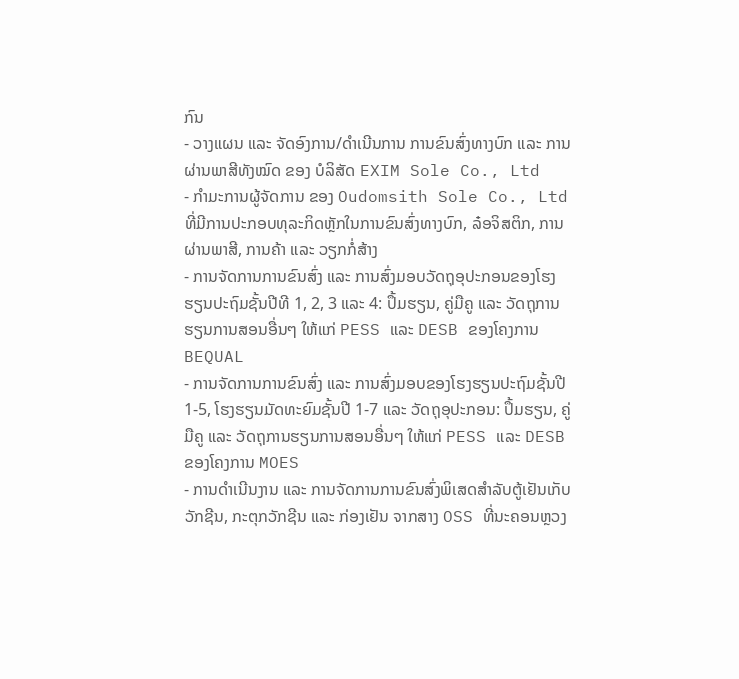ກົນ
- ວາງແຜນ ແລະ ຈັດອົງການ/ດໍາເນີນການ ການຂົນສົ່ງທາງບົກ ແລະ ການຜ່ານພາສີທັງໝົດ ຂອງ ບໍລິສັດ EXIM Sole Co., Ltd
- ກຳມະການຜູ້ຈັດການ ຂອງ Oudomsith Sole Co., Ltd ທີ່ມີການປະກອບທຸລະກິດຫຼັກໃນການຂົນສົ່ງທາງບົກ, ລ໋ອຈິສຕິກ, ການຜ່ານພາສີ, ການຄ້າ ແລະ ວຽກກໍ່ສ້າງ
- ການຈັດການການຂົນສົ່ງ ແລະ ການສົ່ງມອບວັດຖຸອຸປະກອນຂອງໂຮງຮຽນປະຖົມຊັ້ນປີທີ 1, 2, 3 ແລະ 4: ປຶ້ມຮຽນ, ຄູ່ມືຄູ ແລະ ວັດຖຸການຮຽນການສອນອື່ນໆ ໃຫ້ແກ່ PESS ແລະ DESB ຂອງໂຄງການ BEQUAL
- ການຈັດການການຂົນສົ່ງ ແລະ ການສົ່ງມອບຂອງໂຮງຮຽນປະຖົມຊັ້ນປີ 1-5, ໂຮງຮຽນມັດທະຍົມຊັ້ນປີ 1-7 ແລະ ວັດຖຸອຸປະກອນ: ປຶ້ມຮຽນ, ຄູ່ມືຄູ ແລະ ວັດຖຸການຮຽນການສອນອື່ນໆ ໃຫ້ແກ່ PESS ແລະ DESB ຂອງໂຄງການ MOES
- ການດໍາເນີນງານ ແລະ ການຈັດການການຂົນສົ່ງພິເສດສໍາລັບຕູ້ເຢັນເກັບວັກຊີນ, ກະຕຸກວັກຊີນ ແລະ ກ່ອງເຢັນ ຈາກສາງ OSS ທີ່ນະຄອນຫຼວງ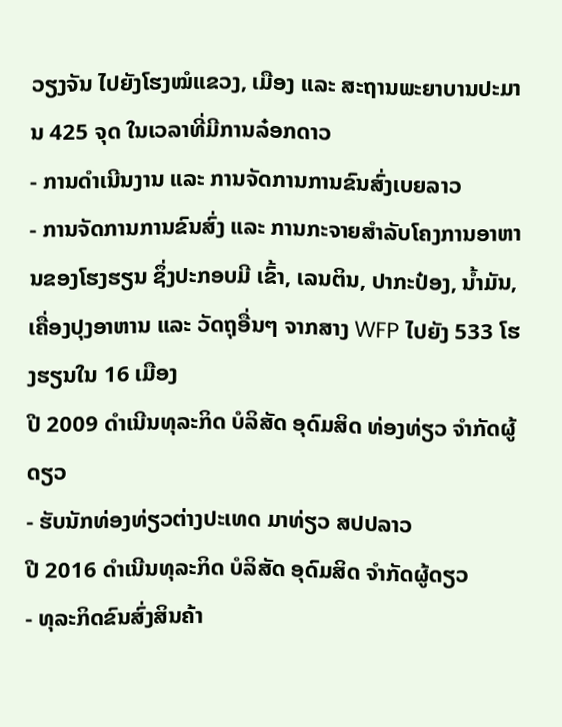ວຽງຈັນ ໄປຍັງໂຮງໝໍແຂວງ, ເມືອງ ແລະ ສະຖານພະຍາບານປະມານ 425 ຈຸດ ໃນເວລາທີ່ມີການລ໋ອກດາວ
- ການດໍາເນີນງານ ແລະ ການຈັດການການຂົນສົ່ງເບຍລາວ
- ການຈັດການການຂົນສົ່ງ ແລະ ການກະຈາຍສໍາລັບໂຄງການອາຫານຂອງໂຮງຮຽນ ຊຶ່ງປະກອບມີ ເຂົ້າ, ເລນຕິນ, ປາກະປ໋ອງ, ນ້ຳມັນ,ເຄື່ອງປຸງອາຫານ ແລະ ວັດຖຸອື່ນໆ ຈາກສາງ WFP ໄປຍັງ 533 ໂຮງຮຽນໃນ 16 ເມືອງ
ປີ 2009 ດຳເນີນທຸລະກິດ ບໍລິສັດ ອຸດົມສິດ ທ່ອງທ່ຽວ ຈຳກັດຜູ້ດຽວ
- ຮັບນັກທ່ອງທ່ຽວຕ່າງປະເທດ ມາທ່ຽວ ສປປລາວ
ປີ 2016 ດໍາເນີນທຸລະກິດ ບໍລິສັດ ອຸດົມສິດ ຈໍາກັດຜູ້ດຽວ
- ທຸລະກິດຂົນສົ່ງສິນຄ້າ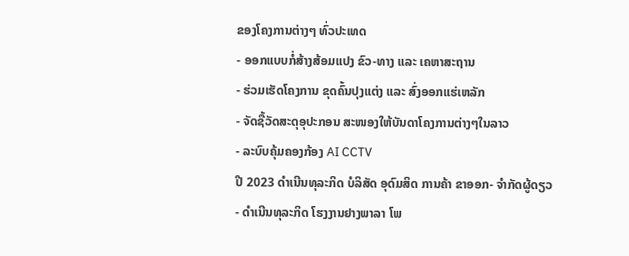ຂອງໂຄງການຕ່າງໆ ທົ່ວປະເທດ
- ອອກແບບກໍ່ສ້າງສ້ອມແປງ ຂົວ-ທາງ ແລະ ເຄຫາສະຖານ
- ຮ່ວມເຮັດໂຄງການ ຂຸດຄົ້ນປຸງແຕ່ງ ແລະ ສົ່ງອອກແຮ່ເຫລັກ
- ຈັດຊື້ວັດສະດຸອຸປະກອນ ສະໜອງໃຫ້ບັນດາໂຄງການຕ່າງໆໃນລາວ
- ລະບົບຄຸ້ມຄອງກ້ອງ AI CCTV
ປີ 2023 ດໍາເນີນທຸລະກິດ ບໍລິສັດ ອຸດົມສິດ ການຄ້າ ຂາອອກ- ຈໍາກັດຜູ້ດຽວ
- ດໍາເນີນທຸລະກິດ ໂຮງງານຢາງພາລາ ໂພ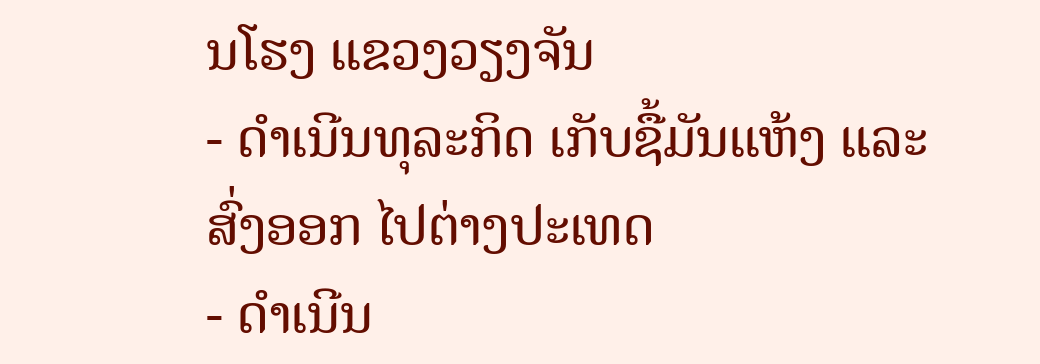ນໂຮງ ແຂວງວຽງຈັນ
- ດໍາເນີນທຸລະກິດ ເກັບຊື້ມັນແຫ້ງ ແລະສົ່ງອອກ ໄປຕ່າງປະເທດ
- ດໍາເນີນ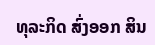ທຸລະກິດ ສົ່ງອອກ ສິນ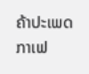ຄ້າປະເພດ ກາເຟ